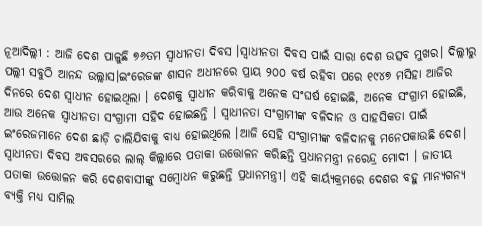ନୂଆଦିଲ୍ଲୀ : ଆଜି ଦେଶ ପାଳୁଛି ୭୬ତମ ସ୍ୱାଧୀନତା ଦିବସ ।ସ୍ୱାଧୀନତା ଦିବସ ପାଇଁ ସାରା ଦେଶ ଉତ୍ସବ ମୁଖର। ଦିଲ୍ଲୀରୁ ପଲ୍ଲୀ ସବୁଠି ଆନନ୍ଦ ଉଲ୍ଲାସ।ଇଂରେଜଙ୍କ ଶାସନ ଅଧୀନରେ ପ୍ରାୟ ୨୦୦ ବର୍ଷ ରହିବା ପରେ ୧୯୪୭ ମସିହା ଆଜିର ଦିନରେ ଦେଶ ସ୍ୱାଧୀନ ହୋଇଥିଲା । ଦେଶକୁ ସ୍ୱାଧୀନ କରିବାକୁ ଅନେକ ସଂଘର୍ଷ ହୋଇଛି, ଅନେକ ସଂଗ୍ରାମ ହୋଇଛି, ଆଉ ଅନେକ ସ୍ୱାଧୀନତା ସଂଗ୍ରାମୀ ସହିଦ ହୋଇଛନ୍ତି । ସ୍ୱାଧୀନତା ସଂଗ୍ରାମୀଙ୍କ ବଳିଦାନ ଓ ସାହସିକତା ପାଇଁ ଇଂରେଜମାନେ ଦେଶ ଛାଡ଼ି ଚାଲିଯିବାକୁ ବାଧ୍ୟ ହୋଇଥିଲେ ।ଆଜି ସେହି ସଂଗ୍ରାମୀଙ୍କ ବଳିଦାନକୁ ମନେପକାଉଛି ଦେଶ।
ସ୍ୱାଧୀନତା ଦିବସ ଅବସରରେ ଲାଲ୍ କିଲ୍ଲାରେ ପତାକା ଉତ୍ତୋଳନ କରିଛନ୍ତି ପ୍ରଧାନମନ୍ତ୍ରୀ ନରେନ୍ଦ୍ର ମୋଦୀ । ଜାତୀୟ ପତାକା ଉତ୍ତୋଳନ କରି ଦେଶବାସୀଙ୍କୁ ସମ୍ବୋଧନ କରୁଛନ୍ତି ପ୍ରଧାନମନ୍ତ୍ରୀ। ଏହି କାର୍ୟ୍ୟକ୍ରମରେ ଦେଶର ବହୁ ମାନ୍ୟଗନ୍ୟ ବ୍ୟକ୍ତି ମଧ୍ୟ ସାମିଲ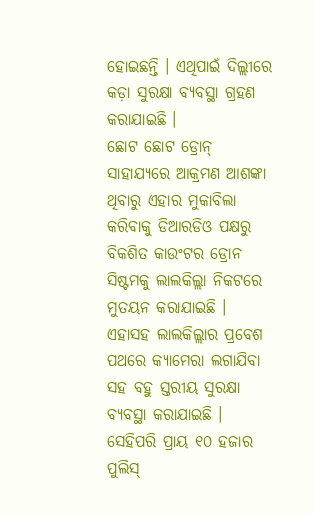ହୋଇଛନ୍ତି । ଏଥିପାଇଁ ଦିଲ୍ଲୀରେ କଡ଼ା ସୁରକ୍ଷା ବ୍ୟବସ୍ଥା ଗ୍ରହଣ କରାଯାଇଛି ।
ଛୋଟ ଛୋଟ ଡ୍ରୋନ୍ ସାହାଯ୍ୟରେ ଆକ୍ରମଣ ଆଶଙ୍କା ଥିବାରୁ ଏହାର ମୁକାବିଲା କରିବାକୁ ଡିଆରଡିଓ ପକ୍ଷରୁ ବିକଶିତ କାଉଂଟର ଡ୍ରୋନ ସିଷ୍ଟମକୁ ଲାଲକିଲ୍ଲା ନିକଟରେ ମୁତୟନ କରାଯାଇଛି । ଏହାସହ ଲାଲକିଲ୍ଲାର ପ୍ରବେଶ ପଥରେ କ୍ୟାମେରା ଲଗାଯିବା ସହ ବହୁ ସ୍ତରୀୟ ସୁରକ୍ଷା ବ୍ୟବସ୍ଥା କରାଯାଇଛି । ସେହିପରି ପ୍ରାୟ ୧୦ ହଜାର ପୁଲିସ୍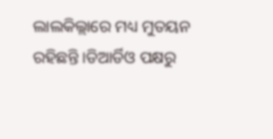ଲାଲକିଲ୍ଲାରେ ମଧ୍ୟ ମୁତୟନ ରହିଛନ୍ତି ।ଡିଆର୍ଡିଓ ପକ୍ଷରୁ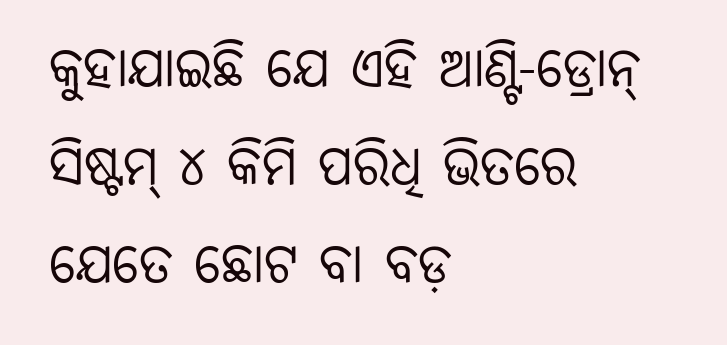କୁହାଯାଇଛି ଯେ ଏହି ଆଣ୍ଟି-ଡ୍ରୋନ୍ ସିଷ୍ଟମ୍ ୪ କିମି ପରିଧି ଭିତରେ ଯେତେ ଛୋଟ ବା ବଡ଼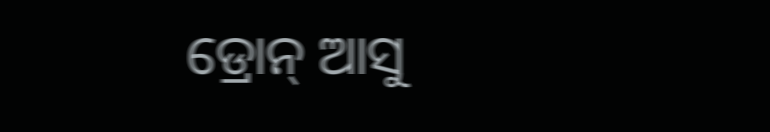ଡ୍ରୋନ୍ ଆସୁ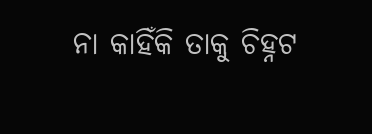ନା କାହିଁକି ତାକୁ ଚିହ୍ନଟ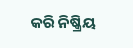କରି ନିଷ୍କ୍ରିୟ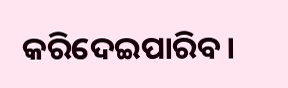କରିଦେଇପାରିବ।